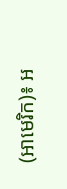(អាមេរិក)៖ អ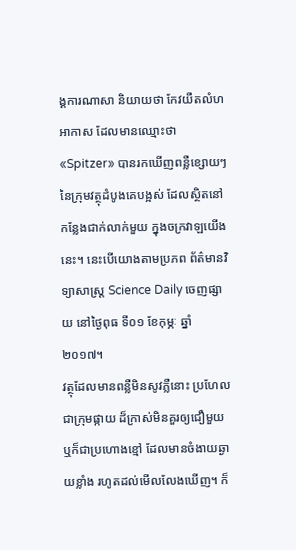ង្គការណាសា និយាយថា កែវយឺតលំហអាកាស ដែលមានឈ្មោះថា «Spitzer» បានរកឃើញពន្លឺខ្សោយៗ នៃក្រុមវត្ថុដំបូងគេបង្អស់ ដែលស្ថិតនៅកន្លែងជាក់លាក់មួយ ក្នុងចក្រវាឡយើងនេះ។ នេះបើយោងតាមប្រភព ព័ត៌មានវិទ្យាសាស្រ្ត Science Daily ចេញផ្សាយ នៅថ្ងៃពុធ ទី០១ ខែកុម្ភៈ ឆ្នាំ២០១៧។
វត្ថុដែលមានពន្លឺមិនសូវភ្លឺនោះ ប្រហែលជាក្រុមផ្កាយ ដ៏ក្រាស់មិនគួរឲ្យជឿមួយ ឬក៏ជាប្រហោងខ្មៅ ដែលមានចំងាយឆ្ងាយខ្លាំង រហូតដល់មើលលែងឃើញ។ ក៏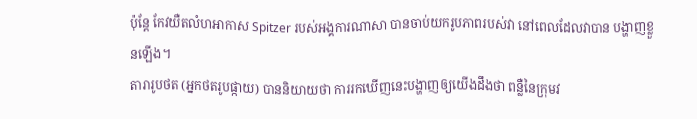ប៉ុន្តែ កែវយឺតលំហអាកាស Spitzer របស់អង្គការណាសា បានចាប់យករូបភាពរបស់វា នៅពេលដែលវាបាន បង្ហាញខ្លួនឡើង។
តារារូបថត (អ្នកថតរូបផ្កាយ) បាននិយាយថា ការរកឃើញនេះបង្ហាញឲ្យយើងដឹងថា ពន្លឺនៃក្រុមវ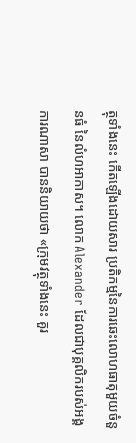ត្ថុទាំងនេះ កើតឡើងដោយសារ ប្រតិកម្មនៃការឆេះលោហធាតុមួយចំនួនធំ នៃលំហអាកាស។ លោក Alexander ដែលជាបុគ្គលិករបស់អង្គការណាសា បាននិយាយថា «ក្រុមវត្ថុទាំងនេះ គួរ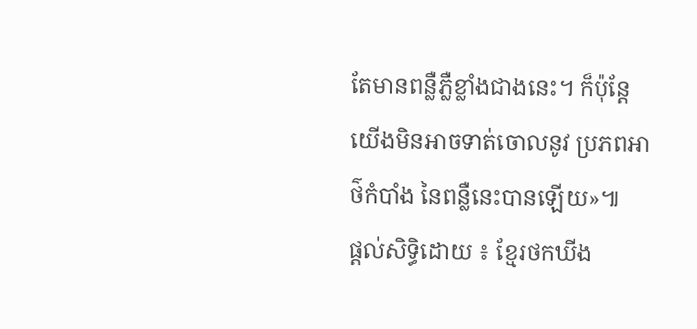តែមានពន្លឺភ្លឺខ្លាំងជាងនេះ។ ក៏ប៉ុន្តែយើងមិនអាចទាត់ចោលនូវ ប្រភពអាថ៌កំបាំង នៃពន្លឺនេះបានឡើយ»៕
ផ្តល់សិទ្ធិដោយ ៖ ខ្មែរថកឃីង